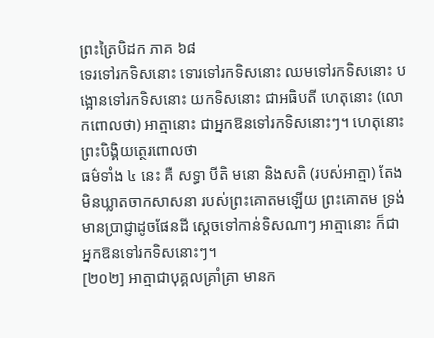ព្រះត្រៃបិដក ភាគ ៦៨
ទេរទៅរកទិសនោះ ទោរទៅរកទិសនោះ ឈមទៅរកទិសនោះ បង្អោនទៅរកទិសនោះ យកទិសនោះ ជាអធិបតី ហេតុនោះ (លោកពោលថា) អាត្មានោះ ជាអ្នកឱនទៅរកទិសនោះៗ។ ហេតុនោះ ព្រះបិង្គិយត្ថេរពោលថា
ធម៌ទាំង ៤ នេះ គឺ សទ្ធា បីតិ មនោ និងសតិ (របស់អាត្មា) តែងមិនឃ្លាតចាកសាសនា របស់ព្រះគោតមឡើយ ព្រះគោតម ទ្រង់មានប្រាជ្ញាដូចផែនដី ស្ដេចទៅកាន់ទិសណាៗ អាត្មានោះ ក៏ជាអ្នកឱនទៅរកទិសនោះៗ។
[២០២] អាត្មាជាបុគ្គលគ្រាំគ្រា មានក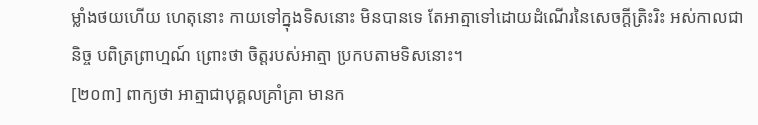ម្លាំងថយហើយ ហេតុនោះ កាយទៅក្នុងទិសនោះ មិនបានទេ តែអាត្មាទៅដោយដំណើរនៃសេចក្តីត្រិះរិះ អស់កាលជានិច្ច បពិត្រព្រាហ្មណ៍ ព្រោះថា ចិត្តរបស់អាត្មា ប្រកបតាមទិសនោះ។
[២០៣] ពាក្យថា អាត្មាជាបុគ្គលគ្រាំគ្រា មានក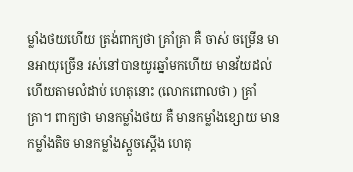ម្លាំងថយហើយ ត្រង់ពាក្យថា គ្រាំគ្រា គឺ ចាស់ ចម្រើន មានអាយុច្រើន រស់នៅបានយូរឆ្នាំមកហើយ មានវ័យដល់ហើយតាមលំដាប់ ហេតុនោះ (លោកពោលថា ) គ្រាំគ្រា។ ពាក្យថា មានកម្លាំងថយ គឺ មានកម្លាំងខ្សោយ មានកម្លាំងតិច មានកម្លាំងស្ដួចស្ដើង ហេតុ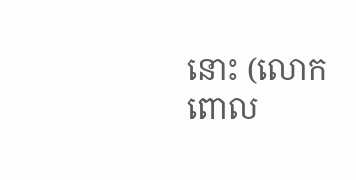នោះ (លោកពោល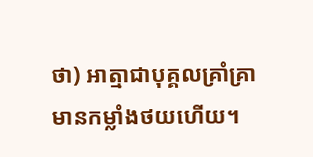ថា) អាត្មាជាបុគ្គលគ្រាំគ្រា មានកម្លាំងថយហើយ។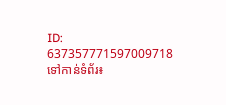ID: 637357771597009718
ទៅកាន់ទំព័រ៖